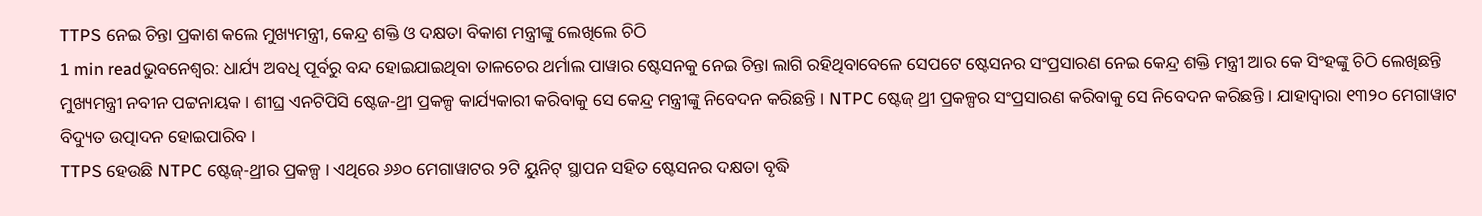TTPS ନେଇ ଚିନ୍ତା ପ୍ରକାଶ କଲେ ମୁଖ୍ୟମନ୍ତ୍ରୀ, କେନ୍ଦ୍ର ଶକ୍ତି ଓ ଦକ୍ଷତା ବିକାଶ ମନ୍ତ୍ରୀଙ୍କୁ ଲେଖିଲେ ଚିଠି
1 min readଭୁବନେଶ୍ୱର: ଧାର୍ଯ୍ୟ ଅବଧି ପୂର୍ବରୁ ବନ୍ଦ ହୋଇଯାଇଥିବା ତାଳଚେର ଥର୍ମାଲ ପାୱାର ଷ୍ଟେସନକୁ ନେଇ ଚିନ୍ତା ଲାଗି ରହିଥିବାବେଳେ ସେପଟେ ଷ୍ଟେସନର ସଂପ୍ରସାରଣ ନେଇ କେନ୍ଦ୍ର ଶକ୍ତି ମନ୍ତ୍ରୀ ଆର କେ ସିଂହଙ୍କୁ ଚିଠି ଲେଖିଛନ୍ତି ମୁଖ୍ୟମନ୍ତ୍ରୀ ନବୀନ ପଟ୍ଟନାୟକ । ଶୀଘ୍ର ଏନଟିପିସି ଷ୍ଟେଜ-ଥ୍ରୀ ପ୍ରକଳ୍ପ କାର୍ଯ୍ୟକାରୀ କରିବାକୁ ସେ କେନ୍ଦ୍ର ମନ୍ତ୍ରୀଙ୍କୁ ନିବେଦନ କରିଛନ୍ତି । NTPC ଷ୍ଟେଜ୍ ଥ୍ରୀ ପ୍ରକଳ୍ପର ସଂପ୍ରସାରଣ କରିବାକୁ ସେ ନିବେଦନ କରିଛନ୍ତି । ଯାହାଦ୍ୱାରା ୧୩୨୦ ମେଗାୱାଟ ବିଦ୍ୟୁତ ଉତ୍ପାଦନ ହୋଇପାରିବ ।
TTPS ହେଉଛି NTPC ଷ୍ଟେଜ୍-ଥ୍ରୀର ପ୍ରକଳ୍ପ । ଏଥିରେ ୬୬୦ ମେଗାୱାଟର ୨ଟି ୟୁନିଟ୍ ସ୍ଥାପନ ସହିତ ଷ୍ଟେସନର ଦକ୍ଷତା ବୃଦ୍ଧି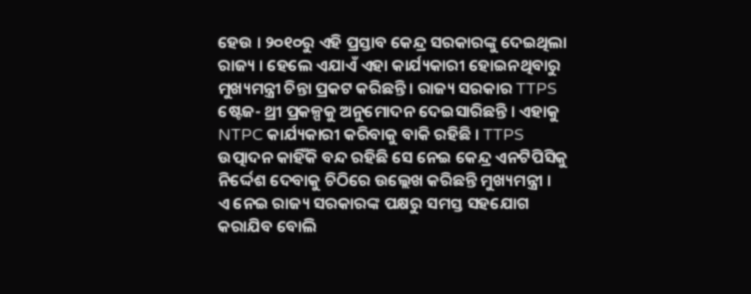ହେଉ । ୨୦୧୦ରୁ ଏହି ପ୍ରସ୍ତାବ କେନ୍ଦ୍ର ସରକାରଙ୍କୁ ଦେଇଥିଲା ରାଜ୍ୟ । ହେଲେ ଏଯାଏଁ ଏହା କାର୍ଯ୍ୟକାରୀ ହୋଇନଥିବାରୁ ମୁଖ୍ୟମନ୍ତ୍ରୀ ଚିନ୍ତା ପ୍ରକଟ କରିଛନ୍ତି । ରାଜ୍ୟ ସରକାର TTPS ଷ୍ଟେଜ- ଥ୍ରୀ ପ୍ରକଳ୍ପକୁ ଅନୁମୋଦନ ଦେଇସାରିଛନ୍ତି । ଏହାକୁ NTPC କାର୍ଯ୍ୟକାରୀ କରିବାକୁ ବାକି ରହିଛି । TTPS ଉତ୍ପାଦନ କାହିଁକି ବନ୍ଦ ରହିଛି ସେ ନେଇ କେନ୍ଦ୍ର ଏନଟିପିସିକୁ ନିର୍ଦ୍ଦେଶ ଦେବାକୁ ଚିଠିରେ ଉଲ୍ଲେଖ କରିଛନ୍ତି ମୁଖ୍ୟମନ୍ତ୍ରୀ ।
ଏ ନେଇ ରାଜ୍ୟ ସରକାରଙ୍କ ପକ୍ଷରୁ ସମସ୍ତ ସହଯୋଗ କରାଯିବ ବୋଲି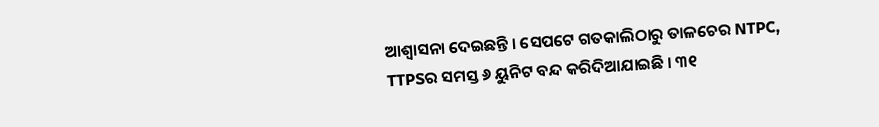ଆଶ୍ୱାସନା ଦେଇଛନ୍ତି । ସେପଟେ ଗତକାଲିଠାରୁ ତାଳଚେର NTPC, TTPSର ସମସ୍ତ ୬ ୟୁନିଟ ବନ୍ଦ କରିଦିଆଯାଇଛି । ୩୧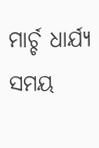ମାର୍ଚ୍ଚ ଧାର୍ଯ୍ୟ ସମୟ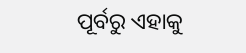ପୂର୍ବରୁ ଏହାକୁ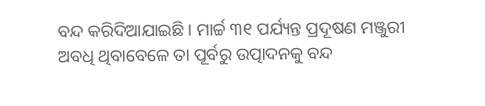ବନ୍ଦ କରିଦିଆଯାଇଛି । ମାର୍ଚ୍ଚ ୩୧ ପର୍ଯ୍ୟନ୍ତ ପ୍ରଦୂଷଣ ମଞ୍ଜୁରୀ ଅବଧି ଥିବାବେଳେ ତା ପୂର୍ବରୁ ଉତ୍ପାଦନକୁ ବନ୍ଦ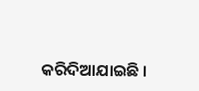କରିଦିଆଯାଇଛି ।